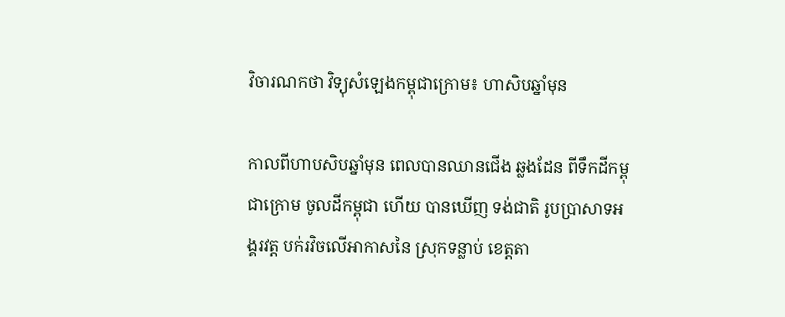វិចារណកថា វិទ្យុសំឡេងកម្ពុជាក្រោម៖ ហាសិបឆ្នាំមុន

កាលពីហាបសិបឆ្នាំមុន ពេលបានឈានជើង ឆ្លងដែន ពីទឹកដីកម្ពុជាក្រោម ចូលដីកម្ពុជា ហើយ បានឃើញ ទង់ជាតិ រូបប្រាសាទអង្គរវត្ត បក់រវិចលើអាកាសនៃ ស្រុកទន្លាប់ ខេត្តតា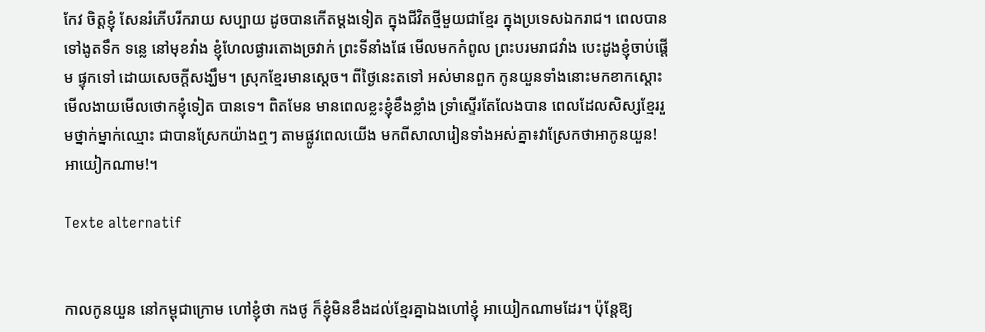កែវ ចិត្តខ្ញុំ សែនរំភើបរីករាយ សប្បាយ ដូចបានកើតម្តងទៀត ក្នុងជីវិតថ្មីមួយជាខ្មែរ ក្នុងប្រទេសឯករាជ។ ពេលបាន ទៅងូតទឹក ទន្លេ នៅមុខវាំង ខ្ញុំហែលផ្ងារតោងច្រវាក់ ព្រះទីនាំងផែ មើលមកកំពូល ព្រះបរមរាជវាំង បេះដូងខ្ញុំចាប់ផ្តើម ផ្ទុកទៅ ដោយសេចក្តីសង្ឃឹម។ ស្រុកខ្មែរមានស្តេច។ ពីថ្ងៃនេះតទៅ អស់មានពួក កូនយួនទាំងនោះមកខាកស្តោះមើលងាយមើលថោកខ្ញុំទៀត បានទេ។ ពិតមែន មានពេលខ្លះខ្ញុំខឹងខ្លាំង ទ្រាំស្ទើរតែលែងបាន ពេលដែលសិស្សខ្មែររួមថ្នាក់ម្នាក់ឈ្មោះ ជាបានស្រែកយ៉ាងឮៗ តាមផ្លូវពេលយើង មកពីសាលារៀនទាំងអស់គ្នា៖វាស្រែកថាអាកូនយួន! អាយៀកណាម!។

Texte alternatif


កាលកូនយួន នៅកម្ពុជាក្រោម ហៅខ្ញុំថា កងថូ ក៏ខ្ញុំមិនខឹងដល់ខ្មែរគ្នាឯងហៅខ្ញុំ អាយៀកណាមដែរ។ ប៉ុន្តែឱ្យ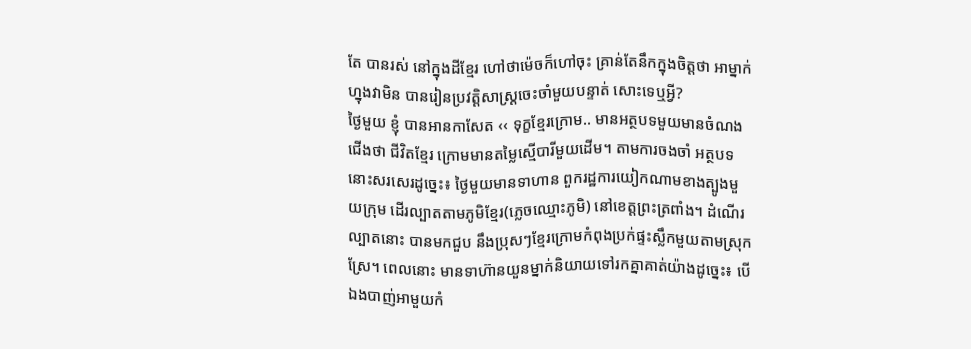តែ បានរស់ នៅក្នុងដីខ្មែរ ហៅថាម៉េចក៏ហៅចុះ គ្រាន់តែនឹកក្នុងចិត្តថា អាម្នាក់ហ្នុងវាមិន បានរៀនប្រវត្តិសាស្រ្តចេះចាំមួយបន្ទាត់ សោះទេឬអ្វី?
ថ្ងៃមួយ ខ្ញុំ បានអានកាសែត ‹‹ ទុក្ខខ្មែរក្រោម.. មានអត្ថបទមួយមានចំណងជើងថា ជីវិតខ្មែរ ក្រោមមានតម្លៃស្មើបារីមួយដើម។ តាមការចងចាំ អត្ថបទនោះសរសេរដូច្នេះ៖ ថ្ងៃមួយមានទាហាន ពួករដ្ឋការយៀកណាមខាងត្បូងមួយក្រុម ដើរល្បាតតាមភូមិខ្មែរ(ភ្លេចឈ្មោះភូមិ) នៅខេត្តព្រះត្រពាំង។ ដំណើរល្បាតនោះ បានមកជួប នឹងប្រុសៗខ្មែរក្រោមកំពុងប្រក់ផ្ទះស្លឹកមួយតាមស្រុកស្រែ។ ពេលនោះ មានទាហ៊ានយួនម្នាក់និយាយទៅរកគ្នាគាត់យ៉ាងដូច្នេះ៖ បើឯងបាញ់អាមួយកំ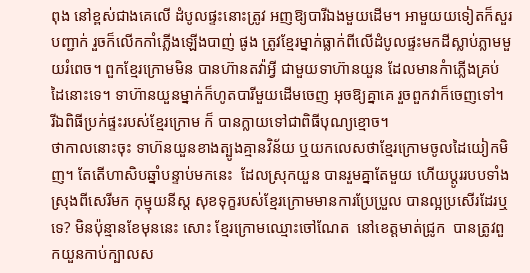ពុង នៅខ្ពស់ជាងគេលើ ដំបូលផ្ទះនោះត្រូវ អញឱ្យបារីឯងមួយដើម។ អាមួយយទៀតក៏សួរបញ្ជាក់ រួចក៏លើកកាំភ្លើងឡើងបាញ់ ផូង ត្រូវខ្មែរម្នាក់ធ្លាក់ពីលើដំបូលផ្ទះមកដីស្លាប់ភ្លាមមួយរំពេច។ ពួកខ្មែរក្រោមមិន បានហ៊ានតវ៉ាអ្វី ជាមួយទាហ៊ានយួន ដែលមានកំាភ្លើងគ្រប់ដៃនោះទេ។ ទាហ៊ានយួនម្នាក់ក៏ហូតបារីមួយដើមចេញ អុចឱ្យគ្នាគេ រួចពួកវាក៏ចេញទៅ។ រីឯពិធីប្រក់ផ្ទះរបស់ខ្មែរក្រោម ក៏ បានក្លាយទៅជាពិធីបុណ្យខ្មោច។
ថាកាលនោះចុះ ទាហ៊នយួនខាងត្បូងគ្មានវិន័យ ឬយកលេសថាខ្មែរក្រោមចូលដៃយៀកមិញ។ តែតើហាសិបឆ្នាំបន្ទាប់មកនេះ  ដែលស្រុកយួន បានរួមគ្នាតែមួយ ហើយប្តូររបបទាំងស្រុងពីសេរីមក កុម្មុយនីស្ត សុខទុក្ខរបស់ខ្មែរក្រោមមានការប្រែប្រួល បានល្អប្រសើរដែរឬទេ? មិនប៉ុន្មានខែមុននេះ សោះ ខ្មែរក្រោមឈ្មោះចៅណែត  នៅខេត្តមាត់ជ្រូក  បានត្រូវពួកយួនកាប់ក្បាលស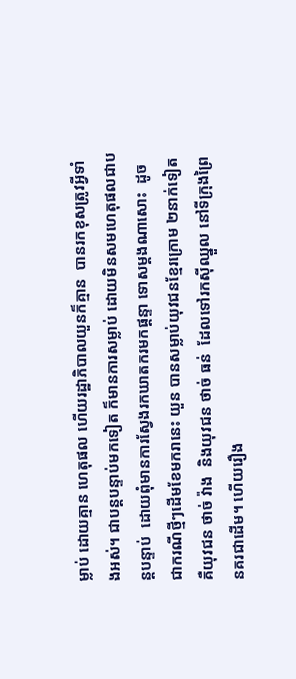ម្លាប់ ដោយគ្មាន ហេតុផល ហើយរដ្ឋាភិបាលយួនក៏គ្មាន  បានរកខុសត្រូវអ្វីទាំងអស់។ ជាបន្តបន្ទាប់មកទៀត ក៏មានការសម្លាប់ ដោយមិនសមហេតុផលជាបន្តបន្ទាប់  ដោយពុំមានការស្វែងរកឃាតករមកផ្តន្ទា ទោសម្តងណាសោះ  ដូចជាករណីថ្មីៗដើមខែមករានេះ យួន បានសម្លាប់យុវជនខ្មែរក្រោម ២នាក់ទៀត គឺយុវជន ថាច់ វ៉ាង  និងយុវជន ថាច់ ធន់  ដែលទៅរកស៊ីឈ្នួល នៅទីក្រុងព្រៃនគរជាដើម។ ហើយរឿង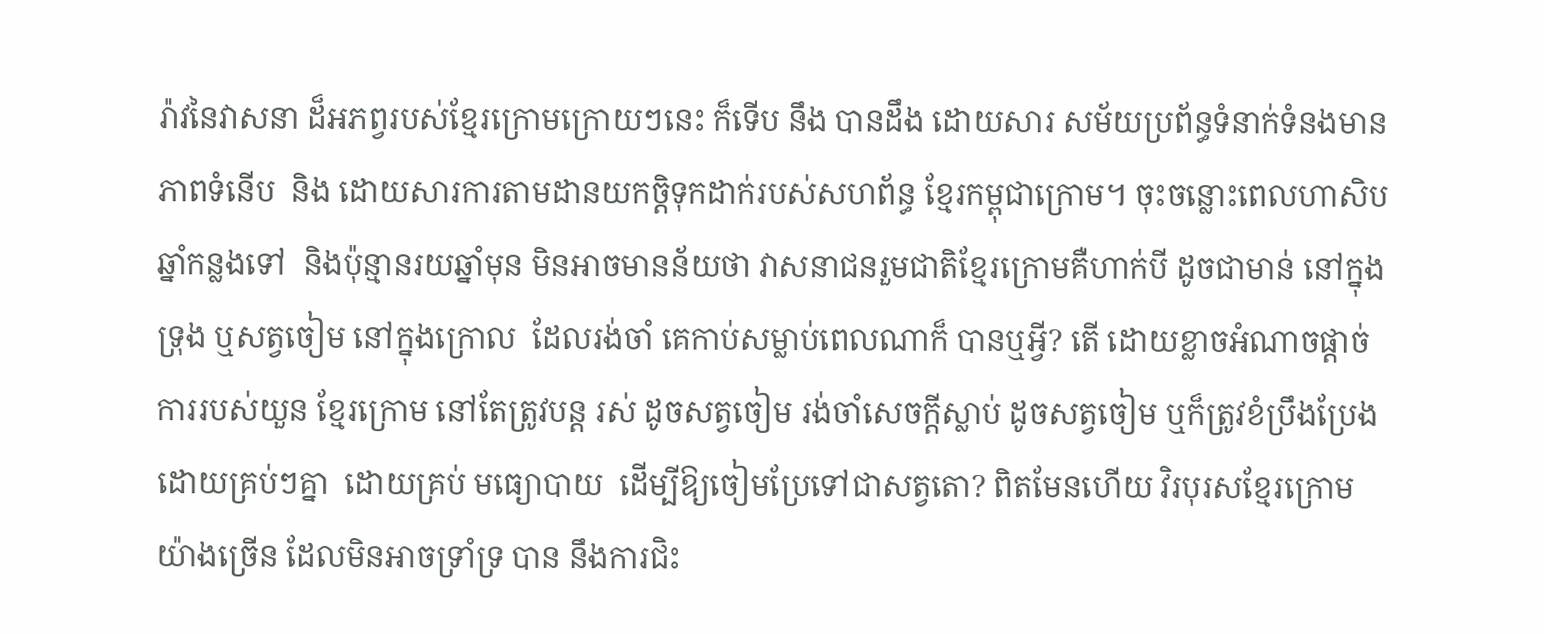រ៉ាវនៃវាសនា ដ៏អភព្វរបស់ខ្មែរក្រោមក្រោយៗនេះ ក៏ទើប នឹង បានដឹង ដោយសារ សម័យប្រព័ន្ធទំនាក់ទំនងមានភាពទំនើប  និង ដោយសារការតាមដានយកចិ្តទុកដាក់របស់សហព័ន្ធ ខ្មែរកម្ពុជាក្រោម។ ចុះចន្លោះពេលហាសិបឆ្នាំកន្លងទៅ  និងប៉ុន្មានរយឆ្នាំមុន មិនអាចមានន័យថា វាសនាជនរួមជាតិខ្មែរក្រោមគឺហាក់បី ដូចជាមាន់ នៅក្នុងទ្រុង ឬសត្វចៀម នៅក្នុងក្រោល  ដែលរង់ចាំ គេកាប់សម្លាប់ពេលណាក៏ បានឬអ្វី? តើ ដោយខ្លាចអំណាចផ្តាច់ការរបស់យួន ខ្មែរក្រោម នៅតែត្រូវបន្ត រស់ ដូចសត្វចៀម រង់ចាំសេចក្តីស្លាប់ ដូចសត្វចៀម ឬក៏ត្រូវខំប្រឹងប្រែង ដោយគ្រប់ៗគ្នា  ដោយគ្រប់ មធ្យោបាយ  ដើម្បីឱ្យចៀមប្រែទៅជាសត្វតោ? ពិតមែនហើយ វិរបុរសខ្មែរក្រោមយ៉ាងច្រើន ដែលមិនអាចទ្រាំទ្រ បាន នឹងការជិះ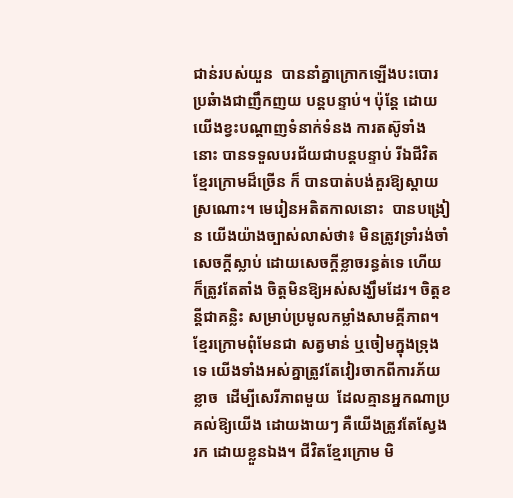ជាន់របស់យួន  បាននាំគ្នាក្រោកឡើងបះបោរប្រឆំាងជាញឹកញយ បន្តបន្ទាប់។ ប៉ុន្តែ ដោយយើងខ្វះបណ្តាញទំនាក់ទំនង ការតស៊ូទាំងនោះ បានទទួលបរជ័យជាបន្តបន្ទាប់ រីឯជីវិតខ្មែរក្រោមដ៏ច្រើន ក៏ បានបាត់បង់គួរឱ្យស្តាយស្រណោះ។ មេរៀនអតិតកាលនោះ  បានបង្រៀន យើងយ៉ាងច្បាស់លាស់ថា៖ មិនត្រូវទ្រាំរង់ចាំសេចក្តីស្លាប់ ដោយសេចក្តីខ្លាចរន្ធត់ទេ ហើយក៏ត្រូវតែតាំង ចិត្តមិនឱ្យអស់សង្ឃឹមដែរ។ ចិត្តខន្តីជាគន្លិះ សម្រាប់ប្រមូលកម្លាំងសាមគ្គីភាព។ ខ្មែរក្រោមពុំមែនជា សត្វមាន់ ឬចៀមក្នុងទ្រុងទេ យើងទាំងអស់គ្នាត្រូវតែវៀរចាកពីការភ័យខ្លាច  ដើម្បីសេរីភាពមួយ  ដែលគ្មានអ្នកណាប្រគល់ឱ្យយើង ដោយងាយៗ គឺយើងត្រូវតែស្វែងរក ដោយខ្លួនឯង។ ជីវិតខ្មែរក្រោម មិ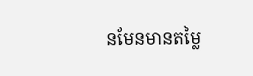នមែនមានតម្លៃ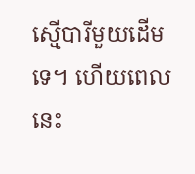ស្មើបារីមួយដើមទេ។ ហើយពេលនេះ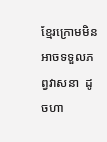ខ្មែរក្រោមមិនអាចទទួលភព្វវាសនា  ដូចហា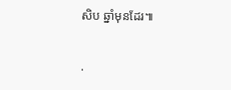សិប ឆ្នាំមុនដែរ៕

.